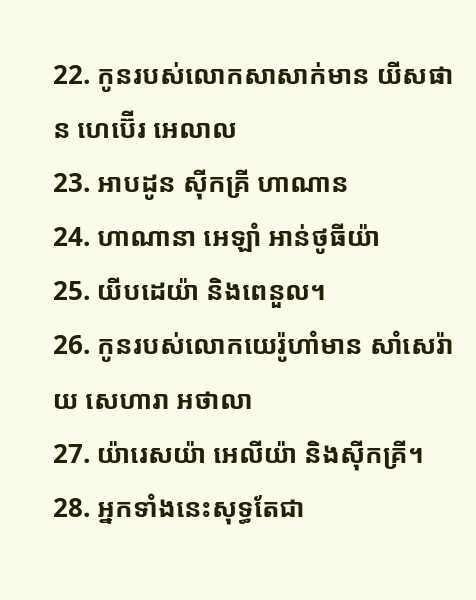22. កូនរបស់លោកសាសាក់មាន យីសផាន ហេប៊ើរ អេលាល
23. អាបដូន ស៊ីកគ្រី ហាណាន
24. ហាណានា អេឡាំ អាន់ថូធីយ៉ា
25. យីបដេយ៉ា និងពេនួល។
26. កូនរបស់លោកយេរ៉ូហាំមាន សាំសេរ៉ាយ សេហារា អថាលា
27. យ៉ារេសយ៉ា អេលីយ៉ា និងស៊ីកគ្រី។
28. អ្នកទាំងនេះសុទ្ធតែជា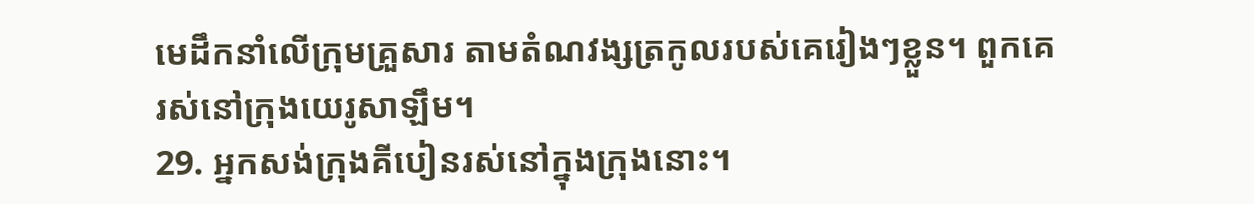មេដឹកនាំលើក្រុមគ្រួសារ តាមតំណវង្សត្រកូលរបស់គេរៀងៗខ្លួន។ ពួកគេរស់នៅក្រុងយេរូសាឡឹម។
29. អ្នកសង់ក្រុងគីបៀនរស់នៅក្នុងក្រុងនោះ។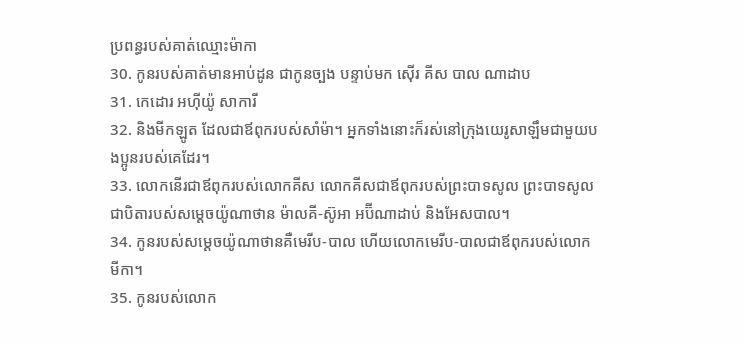ប្រពន្ធរបស់គាត់ឈ្មោះម៉ាកា
30. កូនរបស់គាត់មានអាប់ដូន ជាកូនច្បង បន្ទាប់មក ស៊ើរ គីស បាល ណាដាប
31. កេដោរ អហ៊ីយ៉ូ សាការី
32. និងមីកឡូត ដែលជាឪពុករបស់សាំម៉ា។ អ្នកទាំងនោះក៏រស់នៅក្រុងយេរូសាឡឹមជាមួយបងប្អូនរបស់គេដែរ។
33. លោកនើរជាឪពុករបស់លោកគីស លោកគីសជាឪពុករបស់ព្រះបាទសូល ព្រះបាទសូលជាបិតារបស់សម្ដេចយ៉ូណាថាន ម៉ាលគី-ស៊ូអា អប៊ីណាដាប់ និងអែសបាល។
34. កូនរបស់សម្ដេចយ៉ូណាថានគឺមេរីប-បាល ហើយលោកមេរីប-បាលជាឪពុករបស់លោកមីកា។
35. កូនរបស់លោក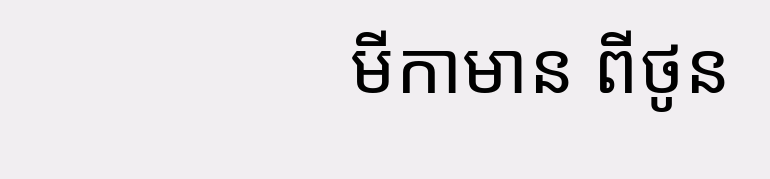មីកាមាន ពីថូន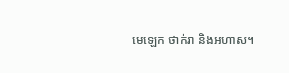មេឡេក ថាក់រា និងអហាស។